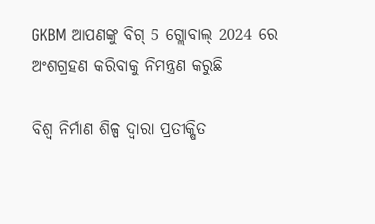GKBM ଆପଣଙ୍କୁ ବିଗ୍ 5 ଗ୍ଲୋବାଲ୍ 2024 ରେ ଅଂଶଗ୍ରହଣ କରିବାକୁ ନିମନ୍ତ୍ରଣ କରୁଛି

ବିଶ୍ୱ ନିର୍ମାଣ ଶିଳ୍ପ ଦ୍ୱାରା ପ୍ରତୀକ୍ଷିତ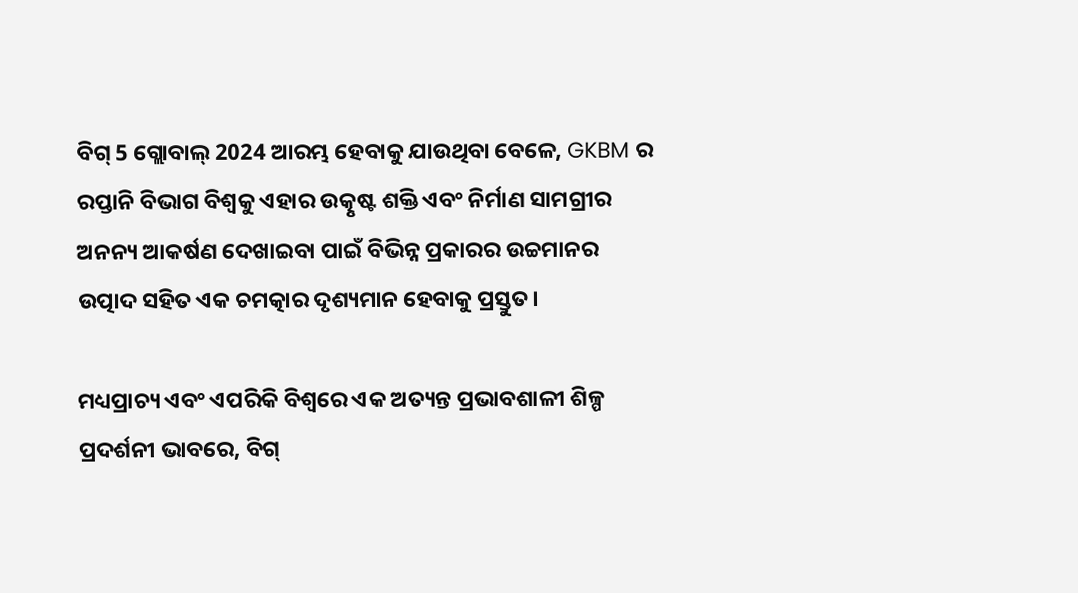ବିଗ୍ 5 ଗ୍ଲୋବାଲ୍ 2024 ଆରମ୍ଭ ହେବାକୁ ଯାଉଥିବା ବେଳେ, GKBM ର ରପ୍ତାନି ବିଭାଗ ବିଶ୍ୱକୁ ଏହାର ଉତ୍କୃଷ୍ଟ ଶକ୍ତି ଏବଂ ନିର୍ମାଣ ସାମଗ୍ରୀର ଅନନ୍ୟ ଆକର୍ଷଣ ଦେଖାଇବା ପାଇଁ ବିଭିନ୍ନ ପ୍ରକାରର ଉଚ୍ଚମାନର ଉତ୍ପାଦ ସହିତ ଏକ ଚମତ୍କାର ଦୃଶ୍ୟମାନ ହେବାକୁ ପ୍ରସ୍ତୁତ।

ମଧ୍ୟପ୍ରାଚ୍ୟ ଏବଂ ଏପରିକି ବିଶ୍ୱରେ ଏକ ଅତ୍ୟନ୍ତ ପ୍ରଭାବଶାଳୀ ଶିଳ୍ପ ପ୍ରଦର୍ଶନୀ ଭାବରେ, ବିଗ୍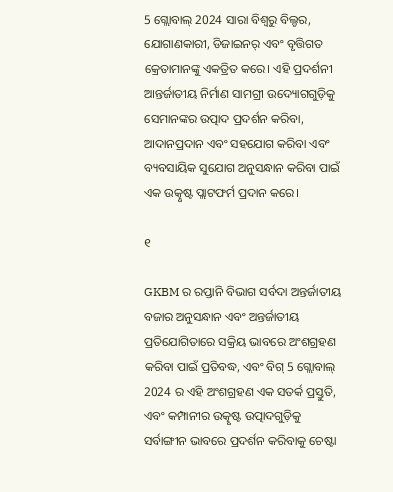5 ଗ୍ଲୋବାଲ୍ 2024 ସାରା ବିଶ୍ୱରୁ ବିଲ୍ଡର, ଯୋଗାଣକାରୀ, ଡିଜାଇନର୍ ଏବଂ ବୃତ୍ତିଗତ କ୍ରେତାମାନଙ୍କୁ ଏକତ୍ରିତ କରେ। ଏହି ପ୍ରଦର୍ଶନୀ ଆନ୍ତର୍ଜାତୀୟ ନିର୍ମାଣ ସାମଗ୍ରୀ ଉଦ୍ୟୋଗଗୁଡ଼ିକୁ ସେମାନଙ୍କର ଉତ୍ପାଦ ପ୍ରଦର୍ଶନ କରିବା, ଆଦାନପ୍ରଦାନ ଏବଂ ସହଯୋଗ କରିବା ଏବଂ ବ୍ୟବସାୟିକ ସୁଯୋଗ ଅନୁସନ୍ଧାନ କରିବା ପାଇଁ ଏକ ଉତ୍କୃଷ୍ଟ ପ୍ଲାଟଫର୍ମ ପ୍ରଦାନ କରେ।

୧

GKBM ର ରପ୍ତାନି ବିଭାଗ ସର୍ବଦା ଅନ୍ତର୍ଜାତୀୟ ବଜାର ଅନୁସନ୍ଧାନ ଏବଂ ଅନ୍ତର୍ଜାତୀୟ ପ୍ରତିଯୋଗିତାରେ ସକ୍ରିୟ ଭାବରେ ଅଂଶଗ୍ରହଣ କରିବା ପାଇଁ ପ୍ରତିବଦ୍ଧ, ଏବଂ ବିଗ୍ 5 ଗ୍ଲୋବାଲ୍ 2024 ର ଏହି ଅଂଶଗ୍ରହଣ ଏକ ସତର୍କ ପ୍ରସ୍ତୁତି, ଏବଂ କମ୍ପାନୀର ଉତ୍କୃଷ୍ଟ ଉତ୍ପାଦଗୁଡ଼ିକୁ ସର୍ବାଙ୍ଗୀନ ଭାବରେ ପ୍ରଦର୍ଶନ କରିବାକୁ ଚେଷ୍ଟା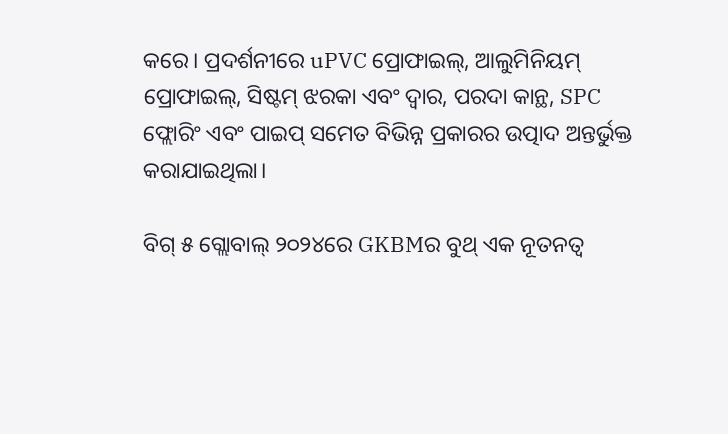କରେ। ପ୍ରଦର୍ଶନୀରେ uPVC ପ୍ରୋଫାଇଲ୍, ଆଲୁମିନିୟମ୍ ପ୍ରୋଫାଇଲ୍, ସିଷ୍ଟମ୍ ଝରକା ଏବଂ ଦ୍ୱାର, ପରଦା କାନ୍ଥ, SPC ଫ୍ଲୋରିଂ ଏବଂ ପାଇପ୍ ସମେତ ବିଭିନ୍ନ ପ୍ରକାରର ଉତ୍ପାଦ ଅନ୍ତର୍ଭୁକ୍ତ କରାଯାଇଥିଲା।

ବିଗ୍ ୫ ଗ୍ଲୋବାଲ୍ ୨୦୨୪ରେ GKBMର ବୁଥ୍ ଏକ ନୂତନତ୍ୱ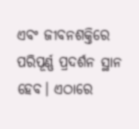ଏବଂ ଜୀବନଶକ୍ତିରେ ପରିପୂର୍ଣ୍ଣ ପ୍ରଦର୍ଶନ ସ୍ଥାନ ହେବ। ଏଠାରେ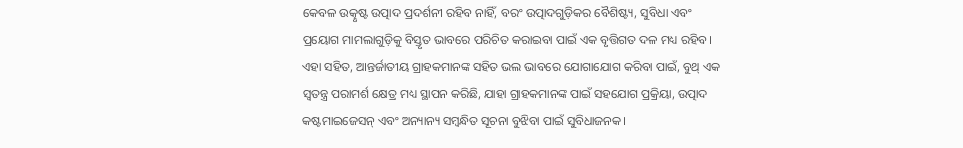କେବଳ ଉତ୍କୃଷ୍ଟ ଉତ୍ପାଦ ପ୍ରଦର୍ଶନୀ ରହିବ ନାହିଁ, ବରଂ ଉତ୍ପାଦଗୁଡ଼ିକର ବୈଶିଷ୍ଟ୍ୟ, ସୁବିଧା ଏବଂ ପ୍ରୟୋଗ ମାମଲାଗୁଡ଼ିକୁ ବିସ୍ତୃତ ଭାବରେ ପରିଚିତ କରାଇବା ପାଇଁ ଏକ ବୃତ୍ତିଗତ ଦଳ ମଧ୍ୟ ରହିବ। ଏହା ସହିତ, ଆନ୍ତର୍ଜାତୀୟ ଗ୍ରାହକମାନଙ୍କ ସହିତ ଭଲ ଭାବରେ ଯୋଗାଯୋଗ କରିବା ପାଇଁ, ବୁଥ୍ ଏକ ସ୍ୱତନ୍ତ୍ର ପରାମର୍ଶ କ୍ଷେତ୍ର ମଧ୍ୟ ସ୍ଥାପନ କରିଛି, ଯାହା ଗ୍ରାହକମାନଙ୍କ ପାଇଁ ସହଯୋଗ ପ୍ରକ୍ରିୟା, ଉତ୍ପାଦ କଷ୍ଟମାଇଜେସନ୍ ଏବଂ ଅନ୍ୟାନ୍ୟ ସମ୍ବନ୍ଧିତ ସୂଚନା ବୁଝିବା ପାଇଁ ସୁବିଧାଜନକ।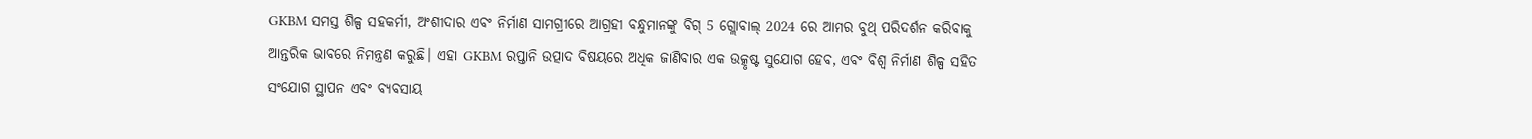GKBM ସମସ୍ତ ଶିଳ୍ପ ସହକର୍ମୀ, ଅଂଶୀଦାର ଏବଂ ନିର୍ମାଣ ସାମଗ୍ରୀରେ ଆଗ୍ରହୀ ବନ୍ଧୁମାନଙ୍କୁ ବିଗ୍ 5 ଗ୍ଲୋବାଲ୍ 2024 ରେ ଆମର ବୁଥ୍ ପରିଦର୍ଶନ କରିବାକୁ ଆନ୍ତରିକ ଭାବରେ ନିମନ୍ତ୍ରଣ କରୁଛି। ଏହା GKBM ରପ୍ତାନି ଉତ୍ପାଦ ବିଷୟରେ ଅଧିକ ଜାଣିବାର ଏକ ଉତ୍କୃଷ୍ଟ ସୁଯୋଗ ହେବ, ଏବଂ ବିଶ୍ୱ ନିର୍ମାଣ ଶିଳ୍ପ ସହିତ ସଂଯୋଗ ସ୍ଥାପନ ଏବଂ ବ୍ୟବସାୟ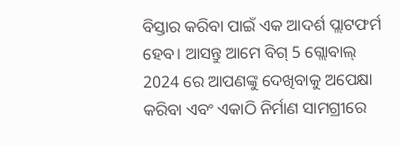ବିସ୍ତାର କରିବା ପାଇଁ ଏକ ଆଦର୍ଶ ପ୍ଲାଟଫର୍ମ ହେବ। ଆସନ୍ତୁ ଆମେ ବିଗ୍ 5 ଗ୍ଲୋବାଲ୍ 2024 ରେ ଆପଣଙ୍କୁ ଦେଖିବାକୁ ଅପେକ୍ଷା କରିବା ଏବଂ ଏକାଠି ନିର୍ମାଣ ସାମଗ୍ରୀରେ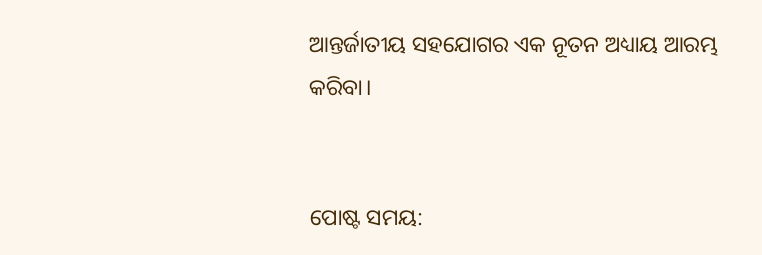ଆନ୍ତର୍ଜାତୀୟ ସହଯୋଗର ଏକ ନୂତନ ଅଧ୍ୟାୟ ଆରମ୍ଭ କରିବା।


ପୋଷ୍ଟ ସମୟ: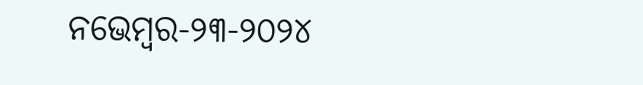ନଭେମ୍ବର-୨୩-୨୦୨୪